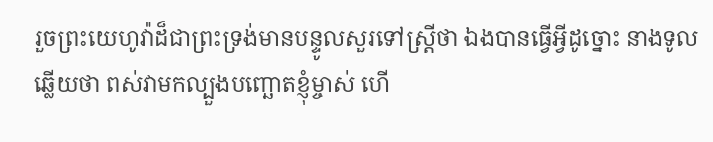រួចព្រះយេហូវ៉ាដ៏ជាព្រះទ្រង់មានបន្ទូលសួរទៅស្ត្រីថា ឯងបានធ្វើអ្វីដូច្នោះ នាងទូលឆ្លើយថា ពស់វាមកល្បួងបញ្ឆោតខ្ញុំម្ចាស់ ហើ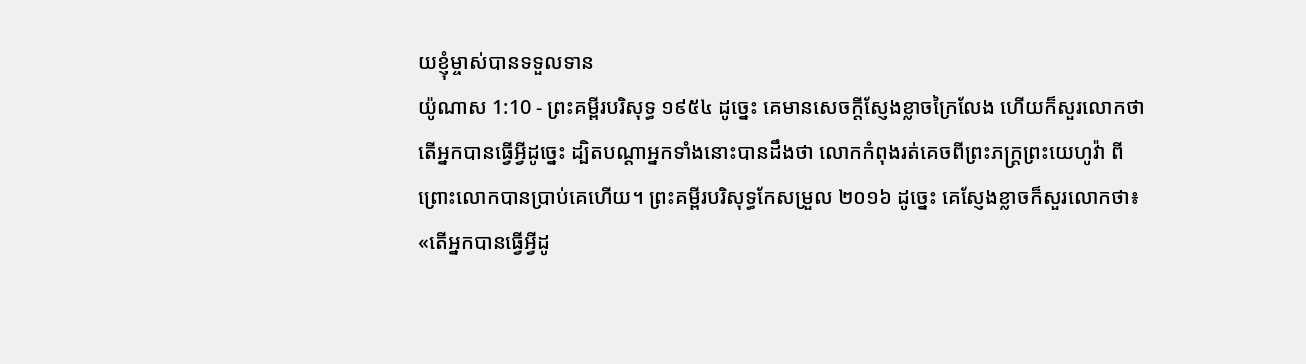យខ្ញុំម្ចាស់បានទទួលទាន
យ៉ូណាស 1:10 - ព្រះគម្ពីរបរិសុទ្ធ ១៩៥៤ ដូច្នេះ គេមានសេចក្ដីស្ញែងខ្លាចក្រៃលែង ហើយក៏សួរលោកថា តើអ្នកបានធ្វើអ្វីដូច្នេះ ដ្បិតបណ្តាអ្នកទាំងនោះបានដឹងថា លោកកំពុងរត់គេចពីព្រះភក្ត្រព្រះយេហូវ៉ា ពីព្រោះលោកបានប្រាប់គេហើយ។ ព្រះគម្ពីរបរិសុទ្ធកែសម្រួល ២០១៦ ដូច្នេះ គេស្ញែងខ្លាចក៏សួរលោកថា៖ «តើអ្នកបានធ្វើអ្វីដូ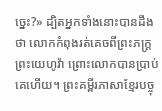ច្នេះ?» ដ្បិតអ្នកទាំងនោះបានដឹងថា លោកកំពុងរត់គេចពីព្រះភក្ត្រព្រះយេហូវ៉ា ព្រោះលោកបានប្រាប់គេហើយ។ ព្រះគម្ពីរភាសាខ្មែរបច្ចុ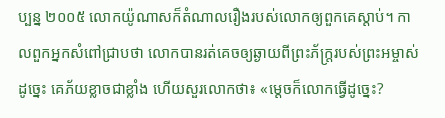ប្បន្ន ២០០៥ លោកយ៉ូណាសក៏តំណាលរឿងរបស់លោកឲ្យពួកគេស្ដាប់។ កាលពួកអ្នកសំពៅជ្រាបថា លោកបានរត់គេចឲ្យឆ្ងាយពីព្រះភ័ក្ត្ររបស់ព្រះអម្ចាស់ដូច្នេះ គេភ័យខ្លាចជាខ្លាំង ហើយសួរលោកថា៖ «ម្ដេចក៏លោកធ្វើដូច្នេះ?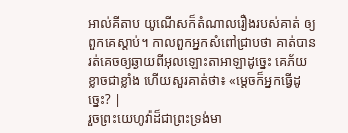អាល់គីតាប យូណើសក៏តំណាលរឿងរបស់គាត់ ឲ្យពួកគេស្ដាប់។ កាលពួកអ្នកសំពៅជ្រាបថា គាត់បានរត់គេចឲ្យឆ្ងាយពីអុលឡោះតាអាឡាដូច្នេះ គេភ័យខ្លាចជាខ្លាំង ហើយសួរគាត់ថា៖ «ម្ដេចក៏អ្នកធ្វើដូច្នេះ? |
រួចព្រះយេហូវ៉ាដ៏ជាព្រះទ្រង់មា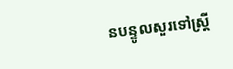នបន្ទូលសួរទៅស្ត្រី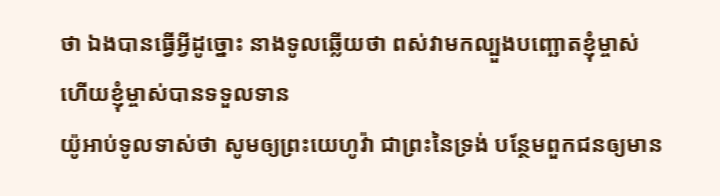ថា ឯងបានធ្វើអ្វីដូច្នោះ នាងទូលឆ្លើយថា ពស់វាមកល្បួងបញ្ឆោតខ្ញុំម្ចាស់ ហើយខ្ញុំម្ចាស់បានទទួលទាន
យ៉ូអាប់ទូលទាស់ថា សូមឲ្យព្រះយេហូវ៉ា ជាព្រះនៃទ្រង់ បន្ថែមពួកជនឲ្យមាន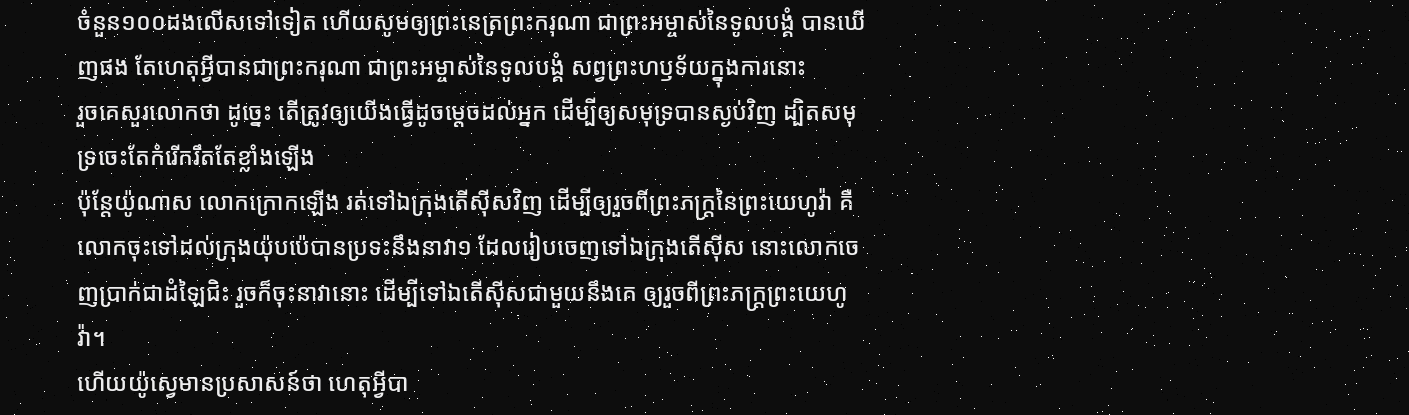ចំនួន១០០ដងលើសទៅទៀត ហើយសូមឲ្យព្រះនេត្រព្រះករុណា ជាព្រះអម្ចាស់នៃទូលបង្គំ បានឃើញផង តែហេតុអ្វីបានជាព្រះករុណា ជាព្រះអម្ចាស់នៃទូលបង្គំ សព្វព្រះហឫទ័យក្នុងការនោះ
រួចគេសួរលោកថា ដូច្នេះ តើត្រូវឲ្យយើងធ្វើដូចម្តេចដល់អ្នក ដើម្បីឲ្យសមុទ្របានស្ងប់វិញ ដ្បិតសមុទ្រចេះតែកំរើករឹតតែខ្លាំងឡើង
ប៉ុន្តែយ៉ូណាស លោកក្រោកឡើង រត់ទៅឯក្រុងតើស៊ីសវិញ ដើម្បីឲ្យរួចពីព្រះភក្ត្រនៃព្រះយេហូវ៉ា គឺលោកចុះទៅដល់ក្រុងយ៉ុបប៉េបានប្រទះនឹងនាវា១ ដែលរៀបចេញទៅឯក្រុងតើស៊ីស នោះលោកចេញប្រាក់ជាដំឡៃជិះ រួចក៏ចុះនាវានោះ ដើម្បីទៅឯតើស៊ីសជាមួយនឹងគេ ឲ្យរួចពីព្រះភក្ត្រព្រះយេហូវ៉ា។
ហើយយ៉ូស្វេមានប្រសាសន៍ថា ហេតុអ្វីបា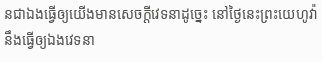នជាឯងធ្វើឲ្យយើងមានសេចក្ដីវេទនាដូច្នេះ នៅថ្ងៃនេះព្រះយេហូវ៉ានឹងធ្វើឲ្យឯងវេទនា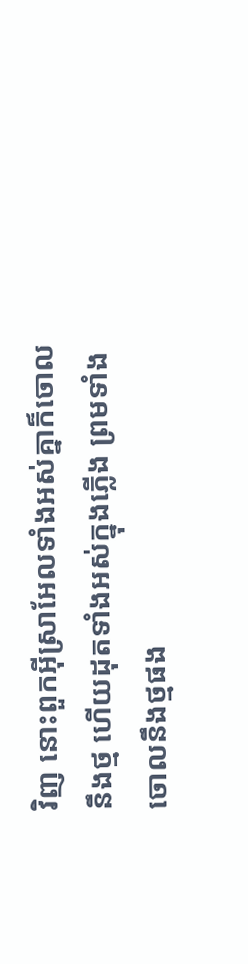វិញ នោះពួកអ៊ីស្រាអែលទាំងអស់គ្នាក៏ចោលនឹងថ្ម ហើយដុតទាំងអស់ក្នុងភ្លើង ព្រមទាំងចោលនឹងថ្មផង